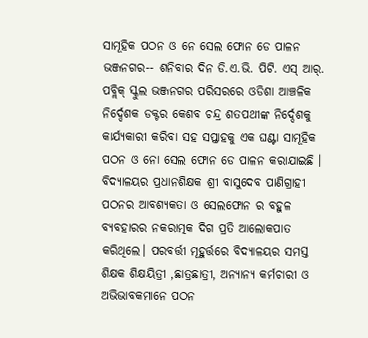ସାମୂହିକ ପଠନ ଓ ନେ ସେଲ ଫୋନ ଡେ ପାଳନ
ଭଞ୍ଜନଗର-- ଶନିବାର ଦିନ ଡି.ଏ.ଭି. ପିଟି. ଏସ୍ ଆର୍. ପବ୍ଲିକ୍ ସ୍କୁଲ ଭଞ୍ଜନଗର ପରିସରରେ ଓଡିଶା ଆଞ୍ଚଳିକ ନିର୍ଦ୍ଦେଶକ ଡକ୍ଟର କେଶବ ଚନ୍ଦ୍ର ଶତପଥୀଙ୍କ ନିର୍ଦ୍ଦେଶକୁ କାର୍ଯ୍ୟକାରୀ କରିବା ସହ ସପ୍ତାହକୁ ଏକ ଘଣ୍ଟା ସାମୂହିକ ପଠନ ଓ ନୋ ସେଲ ଫୋନ ଡେ ପାଳନ କରାଯାଇଛି । ବିଦ୍ୟାଳୟର ପ୍ରଧାନଶିକ୍ଷକ ଶ୍ରୀ ବାସୁଦେବ ପାଣିଗ୍ରାହୀ ପଠନର ଆବଶ୍ଯକତା ଓ ସେଲଫୋନ ର ବହୁଳ ବ୍ୟବହାରର ନକରାତ୍ମକ ଦିଗ ପ୍ରତି ଆଲୋକପାତ କରିଥିଲେ। ପରବର୍ତ୍ତୀ ମୂହୁର୍ତ୍ତରେ ବିଦ୍ୟାଳୟର ସମସ୍ତ ଶିକ୍ଷକ ଶିକ୍ଷୟିତ୍ରୀ ,ଛାତ୍ରଛାତ୍ରୀ, ଅନ୍ୟାନ୍ୟ କର୍ମଚାରୀ ଓ ଅଭିଭାବକମାନେ ପଠନ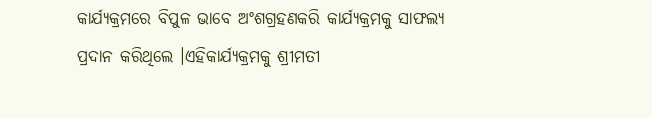କାର୍ଯ୍ୟକ୍ରମରେ ବିପୁଳ ଭାବେ ଅଂଶଗ୍ରହଣକରି କାର୍ଯ୍ୟକ୍ରମକୁ ସାଫଲ୍ଯ ପ୍ରଦାନ କରିଥିଲେ ।ଏହିକାର୍ଯ୍ୟକ୍ରମକୁ ଶ୍ରୀମତୀ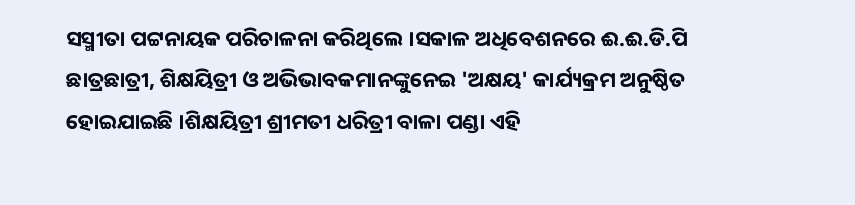ସସ୍ମୀତା ପଟ୍ଟନାୟକ ପରିଚାଳନା କରିଥିଲେ ।ସକାଳ ଅଧିବେଶନରେ ଈ.ଈ.ଡି.ପି ଛାତ୍ରଛାତ୍ରୀ, ଶିକ୍ଷୟିତ୍ରୀ ଓ ଅଭିଭାବକମାନଙ୍କୁନେଇ 'ଅକ୍ଷୟ' କାର୍ଯ୍ୟକ୍ରମ ଅନୁଷ୍ଠିତ ହୋଇଯାଇଛି ।ଶିକ୍ଷୟିତ୍ରୀ ଶ୍ରୀମତୀ ଧରିତ୍ରୀ ବାଳା ପଣ୍ଡା ଏହି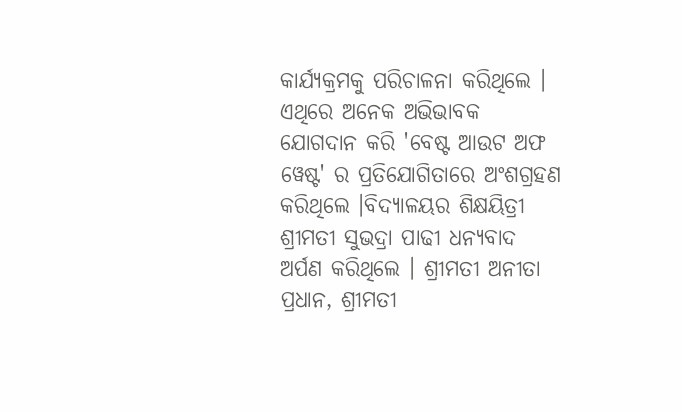କାର୍ଯ୍ୟକ୍ରମକୁ ପରିଚାଳନା କରିଥିଲେ । ଏଥିରେ ଅନେକ ଅଭିଭାବକ ଯୋଗଦାନ କରି 'ବେଷ୍ଟ ଆଉଟ ଅଫ ୱେଷ୍ଟ' ର ପ୍ରତିଯୋଗିତାରେ ଅଂଶଗ୍ରହଣ କରିଥିଲେ ।ବିଦ୍ୟାଳୟର ଶିକ୍ଷୟିତ୍ରୀ ଶ୍ରୀମତୀ ସୁଭଦ୍ରା ପାଢୀ ଧନ୍ୟବାଦ ଅର୍ପଣ କରିଥିଲେ । ଶ୍ରୀମତୀ ଅନୀତା ପ୍ରଧାନ, ଶ୍ରୀମତୀ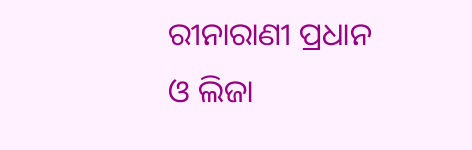ରୀନାରାଣୀ ପ୍ରଧାନ ଓ ଲିଜା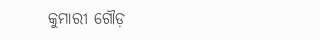କୁମାରୀ ଗୌଡ଼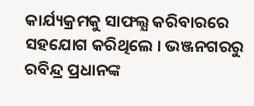କାର୍ଯ୍ୟକ୍ରମକୁ ସାଫଲ୍ଯ କରିବାରରେ ସହଯୋଗ କରିଥିଲେ । ଭଞ୍ଜନଗରରୁ ରବିନ୍ଦ୍ର ପ୍ରଧାନଙ୍କ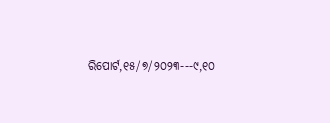ରିପୋର୍ଟ,୧୫/୭/୨୦୨୩---୯,୧୦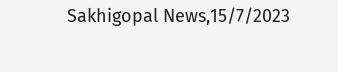Sakhigopal News,15/7/2023